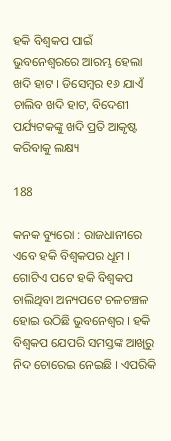ହକି ବିଶ୍ୱକପ ପାଇଁ ଭୁବନେଶ୍ୱରରେ ଆରମ୍ଭ ହେଲା ଖଦି ହାଟ । ଡିସେମ୍ବର ୧୬ ଯାଏଁ ଚାଲିବ ଖଦି ହାଟ, ବିଦେଶୀ ପର୍ଯ୍ୟଟକଙ୍କୁ ଖଦି ପ୍ରତି ଆକୃଷ୍ଟ କରିବାକୁ ଲକ୍ଷ୍ୟ

188

କନକ ବ୍ୟୁରୋ : ରାଜଧାନୀରେ ଏବେ ହକି ବିଶ୍ୱକପର ଧୂମ । ଗୋଟିଏ ପଟେ ହକି ବିଶ୍ୱକପ ଚାଲିଥିବା ଅନ୍ୟପଟେ ଚଳଚଞ୍ଚଳ ହୋଇ ଉଠିଛି ଭୁବନେଶ୍ୱର । ହକି ବିଶ୍ୱକପ ଯେପରି ସମସ୍ତଙ୍କ ଆଖିରୁ ନିଦ ଚୋରେଇ ନେଇଛି । ଏପରିକି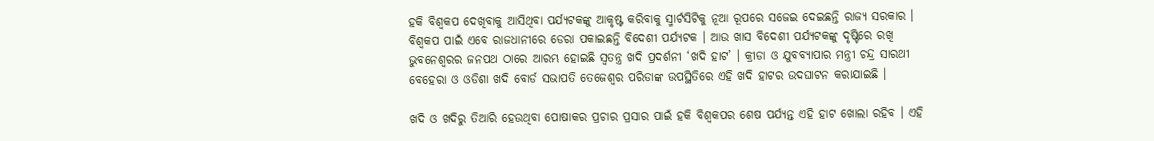ହକି ବିଶ୍ୱକପ ଦେଖିବାକୁ ଆସିଥିବା ପର୍ଯ୍ୟଟକଙ୍କୁ ଆକୃଷ୍ଟ କରିବାକୁ ସ୍ମାର୍ଟସିଟିକୁ ନୂଆ ରୂପରେ ସଜେଇ ଦେଇଛନ୍ତି ରାଜ୍ୟ ସରକାର । ବିଶ୍ୱକପ ପାଇଁ ଏବେ ରାଜଧାନୀରେ ଡେରା ପକାଇଛନ୍ତି ବିଦେଶୀ ପର୍ଯ୍ୟଟକ । ଆଉ ଖାସ ବିଦେଶୀ ପର୍ଯ୍ୟଟକଙ୍କୁ ଦୃଷ୍ଟିରେ ରଖି ଭୁବନେଶ୍ୱରର ଜନପଥ ଠାରେ ଆରମ୍ଭ ହୋଇଛି ସ୍ୱତନ୍ତ୍ର ଖଦି ପ୍ରଦର୍ଶନୀ ‘ଖଦି ହାଟ’ । କ୍ରୀଡା ଓ ଯୁବବ୍ୟାପାର ମନ୍ତ୍ରୀ ଚନ୍ଦ୍ର ସାରଥୀ ବେହେରା ଓ ଓଡିଶା ଖଦି ବୋର୍ଡ ସଭାପତି ତେଜେଶ୍ୱର ପରିଡାଙ୍କ ଉପସ୍ଥିତିରେ ଏହି ଖଦି ହାଟର ଉଦଘାଟନ କରାଯାଇଛି ।

ଖଦି ଓ ଖଦିରୁ ତିଆରି ହେଉଥିବା ପୋଷାକର ପ୍ରଚାର ପ୍ରସାର ପାଇଁ ହକି ବିଶ୍ୱକପର ଶେଷ ପର୍ଯ୍ୟନ୍ତ ଏହି ହାଟ ଖୋଲା ରହିବ । ଏହି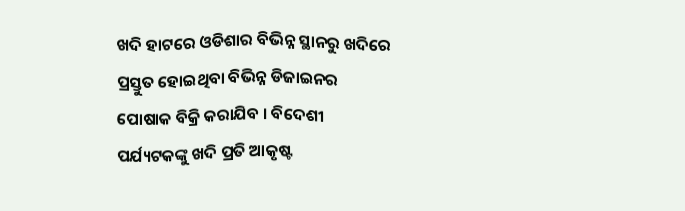ଖଦି ହାଟରେ ଓଡିଶାର ବିଭିନ୍ନ ସ୍ଥାନରୁ ଖଦିରେ ପ୍ରସ୍ତୁତ ହୋଇଥିବା ବିଭିନ୍ନ ଡିଜାଇନର ପୋଷାକ ବିକ୍ରି କରାଯିବ । ବିଦେଶୀ ପର୍ଯ୍ୟଟକଙ୍କୁ ଖଦି ପ୍ରତି ଆକୃଷ୍ଟ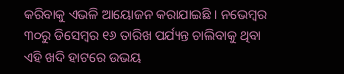କରିବାକୁ ଏଭଳି ଆୟୋଜନ କରାଯାଇଛି । ନଭେମ୍ବର ୩୦ରୁ ଡିସେମ୍ବର ୧୬ ତାରିଖ ପର୍ଯ୍ୟନ୍ତ ଚାଲିବାକୁ ଥିବା ଏହି ଖଦି ହାଟରେ ଉଭୟ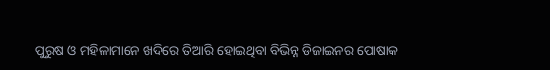ପୁରୁଷ ଓ ମହିଳାମାନେ ଖଦିରେ ତିଆରି ହୋଇଥିବା ବିଭିନ୍ନ ଡିଜାଇନର ପୋଷାକ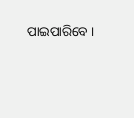ପାଇପାରିବେ ।